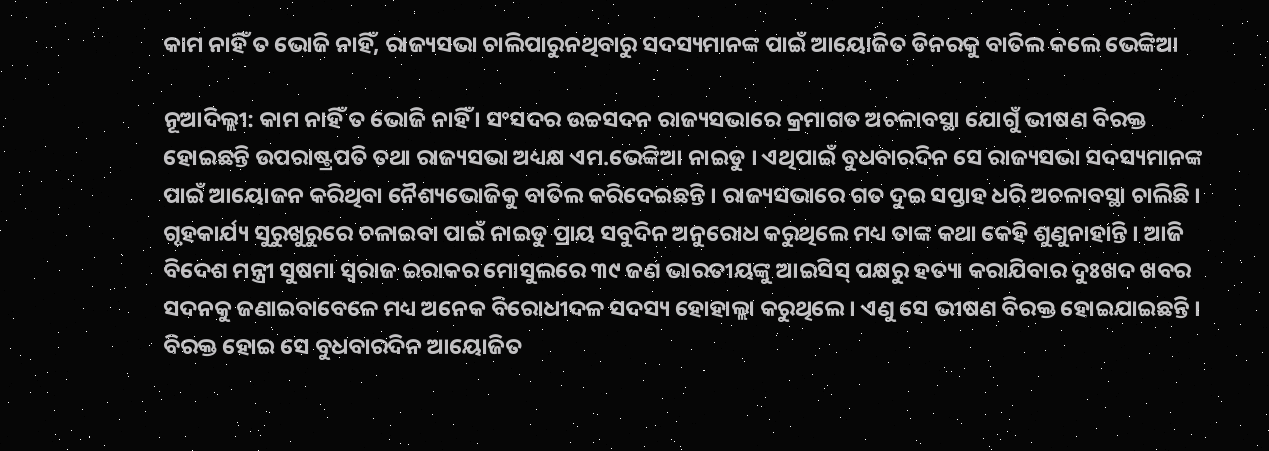କାମ ନାହିଁ ତ ଭୋଜି ନାହିଁ, ରାଜ୍ୟସଭା ଚାଲିପାରୁନଥିବାରୁ ସଦସ୍ୟମାନଙ୍କ ପାଇଁ ଆୟୋଜିତ ଡିନରକୁ ବାତିଲ କଲେ ଭେଙ୍କିଆ

ନୂଆଦିଲ୍ଲୀ: କାମ ନାହିଁ ତ ଭୋଜି ନାହିଁ । ସଂସଦର ଉଚ୍ଚସଦନ ରାଜ୍ୟସଭାରେ କ୍ରମାଗତ ଅଚଳାବସ୍ଥା ଯୋଗୁଁ ଭୀଷଣ ବିରକ୍ତ ହୋଇଛନ୍ତି ଉପରାଷ୍ଟ୍ରପତି ତଥା ରାଜ୍ୟସଭା ଅଧ୍ୟକ୍ଷ ଏମ.ଭେଙ୍କିଆ ନାଇଡୁ । ଏଥିପାଇଁ ବୁଧବାରଦିନ ସେ ରାଜ୍ୟସଭା ସଦସ୍ୟମାନଙ୍କ ପାଇଁ ଆୟୋଜନ କରିଥିବା ନୈଶ୍ୟଭୋଜିକୁ ବାତିଲ କରିଦେଇଛନ୍ତି । ରାଜ୍ୟସଭାରେ ଗତ ଦୁଇ ସପ୍ତାହ ଧରି ଅଚଳାବସ୍ଥା ଚାଲିଛି । ଗୃହକାର୍ଯ୍ୟ ସୁରୁଖୁରୁରେ ଚଳାଇବା ପାଇଁ ନାଇଡୁ ପ୍ରାୟ ସବୁଦିନ ଅନୁରୋଧ କରୁଥିଲେ ମଧ୍ୟ ତାଙ୍କ କଥା କେହି ଶୁଣୁନାହାନ୍ତି । ଆଜି ବିଦେଶ ମନ୍ତ୍ରୀ ସୁଷମା ସ୍ୱରାଜ ଇରାକର ମୋସୁଲରେ ୩୯ ଜଣ ଭାରତୀୟଙ୍କୁ ଆଇସିସ୍‌ ପକ୍ଷରୁ ହତ୍ୟା କରାଯିବାର ଦୁଃଖଦ ଖବର ସଦନକୁ ଜଣାଇବାବେଳେ ମଧ୍ୟ ଅନେକ ବିରୋଧୀଦଳ ସଦସ୍ୟ ହୋହାଲ୍ଲା କରୁଥିଲେ । ଏଣୁ ସେ ଭୀଷଣ ବିରକ୍ତ ହୋଇଯାଇଛନ୍ତି । ବିରକ୍ତ ହୋଇ ସେ ବୁଧବାରଦିନ ଆୟୋଜିତ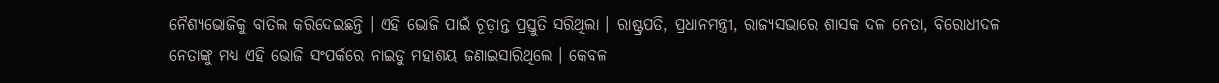ନୈଶ୍ୟଭୋଜିକୁ ବାତିଲ କରିଦେଇଛନ୍ତି । ଏହି ଭୋଜି ପାଇଁ ଚୂଡ଼ାନ୍ତ ପ୍ରସ୍ତୁତି ସରିଥିଲା । ରାଷ୍ଟ୍ରପତି, ପ୍ରଧାନମନ୍ତ୍ରୀ, ରାଜ୍ୟସଭାରେ ଶାସକ ଦଳ ନେତା, ବିରୋଧୀଦଳ ନେତାଙ୍କୁ ମଧ୍ୟ ଏହି ଭୋଜି ସଂପର୍କରେ ନାଇଡୁ ମହାଶୟ ଜଣାଇସାରିଥିଲେ । କେବଳ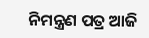ନିମନ୍ତ୍ରଣ ପତ୍ର ଆଜି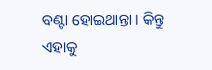ବଣ୍ଟା ହୋଇଥାନ୍ତା । କିନ୍ତୁ ଏହାକୁ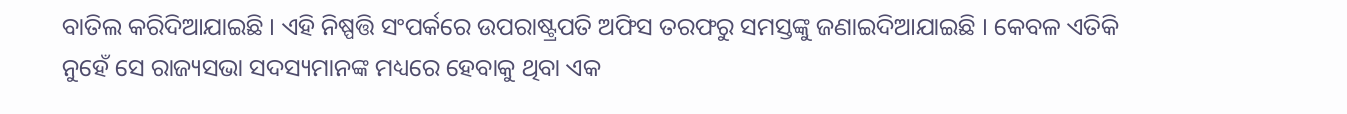ବାତିଲ କରିଦିଆଯାଇଛି । ଏହି ନିଷ୍ପତ୍ତି ସଂପର୍କରେ ଉପରାଷ୍ଟ୍ରପତି ଅଫିସ ତରଫରୁ ସମସ୍ତଙ୍କୁ ଜଣାଇଦିଆଯାଇଛି । କେବଳ ଏତିକି ନୁହେଁ ସେ ରାଜ୍ୟସଭା ସଦସ୍ୟମାନଙ୍କ ମଧ୍ୟରେ ହେବାକୁ ଥିବା ଏକ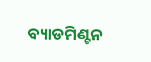ବ୍ୟାଡମିଣ୍ଟନ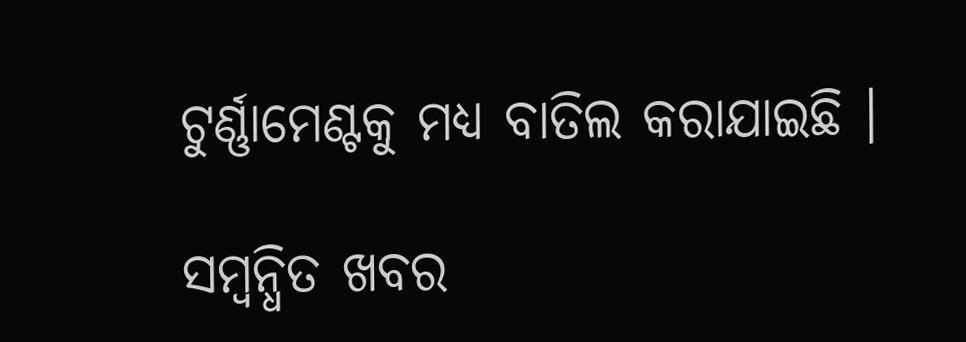ଟୁର୍ଣ୍ଣାମେଣ୍ଟକୁ ମଧ୍ୟ ବାତିଲ କରାଯାଇଛି ।

ସମ୍ବନ୍ଧିତ ଖବର